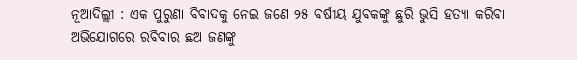ନୂଆଦିଲ୍ଲୀ : ଏକ ପୁରୁଣା ବିବାଦକୁ ନେଇ ଜଣେ ୨୫ ବର୍ଷୀୟ ଯୁବକଙ୍କୁ ଛୁରି ଭୁସି ହତ୍ୟା କରିବା ଅଭିଯୋଗରେ ରବିବାର ଛଅ ଜଣଙ୍କୁ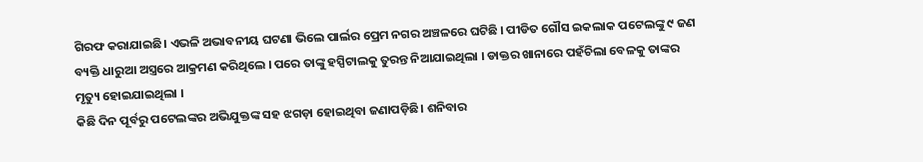ଗିରଫ କରାଯାଇଛି। ଏଭଳି ଅଭାବନୀୟ ଘଟଣା ଭିଲେ ପାର୍ଲର ପ୍ରେମ ନଗର ଅଞ୍ଚଳରେ ଘଟିଛି । ପୀଡିତ ଗୌସ ଇକଲାକ ପଟେଲଙ୍କୁ ୯ ଜଣ ବ୍ୟକ୍ତି ଧାରୁଆ ଅସ୍ତ୍ରରେ ଆକ୍ରମଣ କରିଥିଲେ । ପରେ ତାଙ୍କୁ ହସ୍ପିଟାଲକୁ ତୁରନ୍ତ ନିଆଯାଇଥିଲା । ଡାକ୍ତର ଖାନାରେ ପହଁଚିଲା ବେଳକୁ ତାଙ୍କର ମୃତ୍ୟୁ ହୋଇଯାଇଥିଲା ।
କିଛି ଦିନ ପୂର୍ବରୁ ପଟେଲଙ୍କର ଅଭିଯୁକ୍ତଙ୍କ ସହ ଝଗଡ଼ା ହୋଇଥିବା ଜଣାପଡ଼ିଛି। ଶନିବାର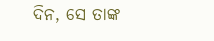ଦିନ, ସେ ତାଙ୍କ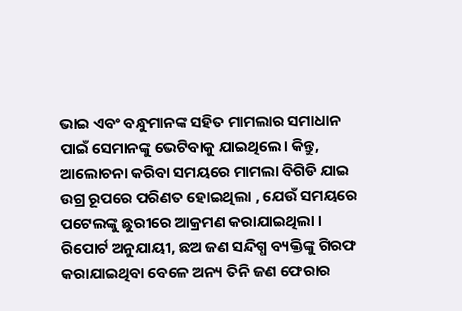ଭାଇ ଏବଂ ବନ୍ଧୁମାନଙ୍କ ସହିତ ମାମଲାର ସମାଧାନ ପାଇଁ ସେମାନଙ୍କୁ ଭେଟିବାକୁ ଯାଇଥିଲେ। କିନ୍ତୁ, ଆଲୋଚନା କରିବା ସମୟରେ ମାମଲା ବିଗିଡି ଯାଇ ଉଗ୍ର ରୂପରେ ପରିଣତ ହୋଇଥିଲା , ଯେଉଁ ସମୟରେ ପଟେଲଙ୍କୁ ଛୁରୀରେ ଆକ୍ରମଣ କରାଯାଇଥିଲା । ରିପୋର୍ଟ ଅନୁଯାୟୀ, ଛଅ ଜଣ ସନ୍ଦିଗ୍ଧ ବ୍ୟକ୍ତିଙ୍କୁ ଗିରଫ କରାଯାଇଥିବା ବେଳେ ଅନ୍ୟ ତିନି ଜଣ ଫେରାର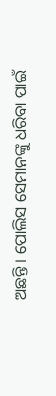ଅଛନ୍ତି । ପୋଲିସ ସେମାନଙ୍କୁ ଧରିବା ପାଇଁ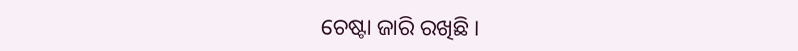ଚେଷ୍ଟା ଜାରି ରଖିଛି ।